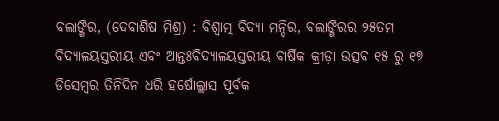ବଲାଙ୍ଗିର, (ଦେବାଶିଷ ମିଶ୍ର) : ବିଶ୍ୱାତ୍ମ ବିଦ୍ୟା ମନ୍ଦିର, ବଲାଙ୍ଗିରର ୨୫ତମ ବିଦ୍ୟାଳୟସ୍ତରୀୟ ଏବଂ ଆନ୍ତଃବିଦ୍ୟାଳୟସ୍ତରୀୟ ବାର୍ଷିକ କ୍ରୀଡ଼ା ଉତ୍ସବ ୧୫ ରୁ ୧୭ ଡିସେମ୍ବର ତିନିଦିନ ଧରି ହର୍ଷୋଲ୍ଲାସ ପୂର୍ବକ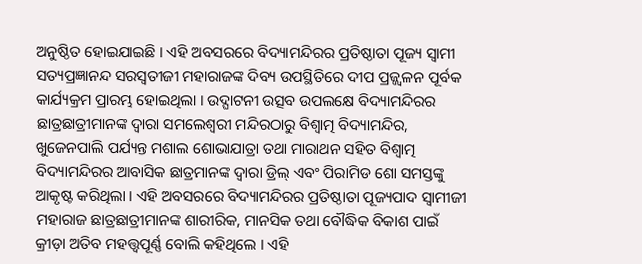ଅନୁଷ୍ଠିତ ହୋଇଯାଇଛି । ଏହି ଅବସରରେ ବିଦ୍ୟାମନ୍ଦିରର ପ୍ରତିଷ୍ଠାତା ପୂଜ୍ୟ ସ୍ୱାମୀ ସତ୍ୟପ୍ରଜ୍ଞାନନ୍ଦ ସରସ୍ୱତୀଜୀ ମହାରାଜଙ୍କ ଦିବ୍ୟ ଉପସ୍ଥିତିରେ ଦୀପ ପ୍ରଜ୍ଜ୍ୱଳନ ପୂର୍ବକ କାର୍ଯ୍ୟକ୍ରମ ପ୍ରାରମ୍ଭ ହୋଇଥିଲା । ଉଦ୍ଘାଟନୀ ଉତ୍ସବ ଉପଲକ୍ଷେ ବିଦ୍ୟାମନ୍ଦିରର ଛାତ୍ରଛାତ୍ରୀମାନଙ୍କ ଦ୍ୱାରା ସମଲେଶ୍ୱରୀ ମନ୍ଦିରଠାରୁ ବିଶ୍ୱାତ୍ମ ବିଦ୍ୟାମନ୍ଦିର, ଖୁଜେନପାଲି ପର୍ଯ୍ୟନ୍ତ ମଶାଲ ଶୋଭାଯାତ୍ରା ତଥା ମାରାଥନ ସହିତ ବିଶ୍ୱାତ୍ମ ବିଦ୍ୟାମନ୍ଦିରର ଆବାସିକ ଛାତ୍ରମାନଙ୍କ ଦ୍ୱାରା ଡ୍ରିଲ୍ ଏବଂ ପିରାମିଡ ଶୋ ସମସ୍ତଙ୍କୁ ଆକୃଷ୍ଟ କରିଥିଲା । ଏହି ଅବସରରେ ବିଦ୍ୟାମନ୍ଦିରର ପ୍ରତିଷ୍ଠାତା ପୂଜ୍ୟପାଦ ସ୍ୱାମୀଜୀ ମହାରାଜ ଛାତ୍ରଛାତ୍ରୀମାନଙ୍କ ଶାରୀରିକ, ମାନସିକ ତଥା ବୌଦ୍ଧିକ ବିକାଶ ପାଇଁ କ୍ରୀଡ଼ା ଅତିବ ମହତ୍ତ୍ୱପୂର୍ଣ୍ଣ ବୋଲି କହିଥିଲେ । ଏହି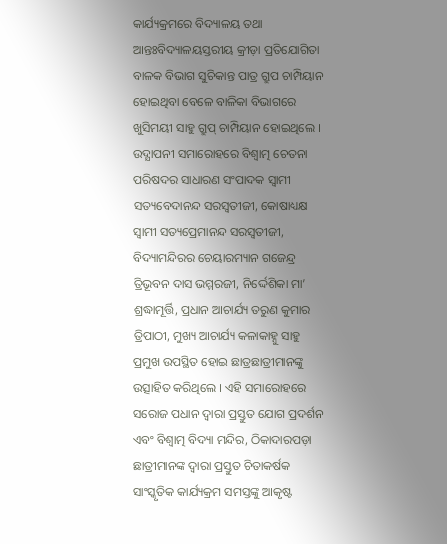କାର୍ଯ୍ୟକ୍ରମରେ ବିଦ୍ୟାଳୟ ତଥା ଆନ୍ତଃବିଦ୍ୟାଳୟସ୍ତରୀୟ କ୍ରୀଡ଼ା ପ୍ରତିଯୋଗିତା ବାଳକ ବିଭାଗ ସୁଚିକାନ୍ତ ପାତ୍ର ଗ୍ରୁପ ଚାମ୍ପିୟାନ ହୋଇଥିବା ବେଳେ ବାଳିକା ବିଭାଗରେ ଖୁସିମୟୀ ସାହୁ ଗ୍ରୁପ୍ ଚାମ୍ପିୟାନ ହୋଇଥିଲେ । ଉଦ୍ଯାପନୀ ସମାରୋହରେ ବିଶ୍ୱାତ୍ମ ଚେତନା ପରିଷଦର ସାଧାରଣ ସଂପାଦକ ସ୍ୱାମୀ ସତ୍ୟବେଦାନନ୍ଦ ସରସ୍ୱତୀଜୀ, କୋଷାଧ୍ୟକ୍ଷ ସ୍ୱାମୀ ସତ୍ୟପ୍ରେମାନନ୍ଦ ସରସ୍ୱତୀଜୀ, ବିଦ୍ୟାମନ୍ଦିରର ଚେୟାରମ୍ୟାନ ଗଜେନ୍ଦ୍ର ତ୍ରିଭୂବନ ଦାସ ଭମ୍ମରଜୀ, ନିର୍ଦ୍ଦେଶିକା ମା’ ଶ୍ରଦ୍ଧାମୂର୍ତ୍ତି, ପ୍ରଧାନ ଆଚାର୍ଯ୍ୟ ତରୁଣ କୁମାର ତ୍ରିପାଠୀ, ମୁଖ୍ୟ ଆଚାର୍ଯ୍ୟ କଳାକାହ୍ନୁ ସାହୁ ପ୍ରମୁଖ ଉପସ୍ଥିତ ହୋଇ ଛାତ୍ରଛାତ୍ରୀମାନଙ୍କୁ ଉତ୍ସାହିତ କରିଥିଲେ । ଏହି ସମାରୋହରେ ସରୋଜ ପଧାନ ଦ୍ୱାରା ପ୍ରସ୍ତୁତ ଯୋଗ ପ୍ରଦର୍ଶନ ଏବଂ ବିଶ୍ୱାତ୍ମ ବିଦ୍ୟା ମନ୍ଦିର, ଠିକାଦାରପଡ଼ା ଛାତ୍ରୀମାନଙ୍କ ଦ୍ୱାରା ପ୍ରସ୍ତୁତ ଚିତାକର୍ଷକ ସାଂସ୍କୃତିକ କାର୍ଯ୍ୟକ୍ରମ ସମସ୍ତଙ୍କୁ ଆକୃଷ୍ଟ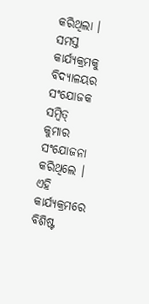କରିଥିଲା । ସମସ୍ତ କାର୍ଯ୍ୟକ୍ରମକୁ ବିଦ୍ୟାଳୟର ସଂଯୋଜକ ସମ୍ବିତ୍ କୁମାର ସଂଯୋଜନା କରିଥିଲେ । ଏହି କାର୍ଯ୍ୟକ୍ରମରେ ବିଶିଷ୍ଟ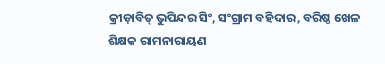କ୍ରୀଡ଼ାବିତ୍ ଭୁପିନ୍ଦର ସିଂ, ସଂଗ୍ରାମ ବହିଦାର, ବରିଷ୍ଠ ଖେଳ ଶିକ୍ଷକ ରାମନାରାୟଣ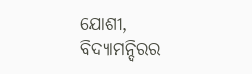ଯୋଶୀ, ବିଦ୍ୟାମନ୍ଦିରର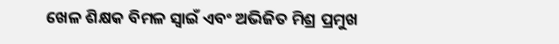ଖେଳ ଶିକ୍ଷକ ବିମଳ ସ୍ୱାଇଁ ଏବଂ ଅଭିଜିତ ମିଶ୍ର ପ୍ରମୁଖ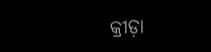କ୍ରୀଡ଼ା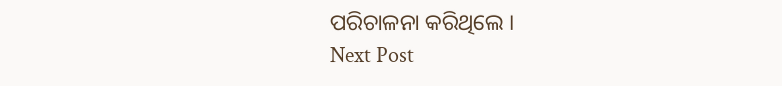ପରିଚାଳନା କରିଥିଲେ ।
Next Post